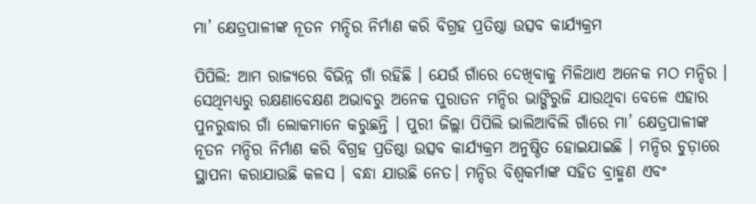ମା’ କ୍ଷେତ୍ରପାଳୀଙ୍କ ନୂତନ ମନ୍ଦିର ନିର୍ମାଣ କରି ବିଗ୍ରହ ପ୍ରତିଷ୍ଠା ଉତ୍ସବ କାର୍ଯ୍ୟକ୍ରମ

ପିପିଲି: ଆମ ରାଜ୍ୟରେ ବିଭିନ୍ନ ଗାଁ ରହିଛି । ଯେଉଁ ଗାଁରେ ଦେଖିବାକୁ ମିଳିଥାଏ ଅନେକ ମଠ ମନ୍ଦିର । ସେଥିମଧ୍ୟରୁ ରକ୍ଷଣାବେକ୍ଷଣ ଅଭାବରୁ ଅନେକ ପୁରାତନ ମନ୍ଦିର ଭାଙ୍ଗିରୁଜି ଯାଉଥିବା ବେଳେ ଏହାର ପୁନରୁଦ୍ଧାର ଗାଁ ଲୋକମାନେ କରୁଛନ୍ତି । ପୁରୀ ଜିଲ୍ଲା ପିପିଲି ଭାଲିଆବିଲି ଗାଁରେ ମା’ କ୍ଷେତ୍ରପାଳୀଙ୍କ ନୂତନ ମନ୍ଦିର ନିର୍ମାଣ କରି ବିଗ୍ରହ ପ୍ରତିଷ୍ଠା ଉତ୍ସବ କାର୍ଯ୍ୟକ୍ରମ ଅନୁଷ୍ଠିତ ହୋଇଯାଇଛି । ମନ୍ଦିର ଚୁଡ଼ାରେ ସ୍ଥାପନା କରାଯାଉଛି କଳସ । ବନ୍ଧା ଯାଉଛି ନେତ। ମନ୍ଦିର ବିଶ୍ଵକର୍ମାଙ୍କ ସହିତ ବ୍ରାହ୍ମଣ ଏବଂ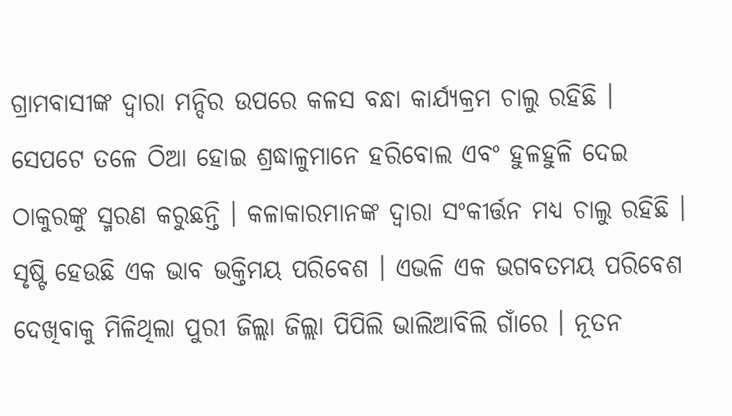ଗ୍ରାମବାସୀଙ୍କ ଦ୍ଵାରା ମନ୍ଦିର ଉପରେ କଳସ ବନ୍ଧା କାର୍ଯ୍ୟକ୍ରମ ଚାଲୁ ରହିଛି ।
ସେପଟେ ତଳେ ଠିଆ ହୋଇ ଶ୍ରଦ୍ଧାଳୁମାନେ ହରିବୋଲ ଏବଂ ହୁଳହୁଳି ଦେଇ ଠାକୁରଙ୍କୁ ସ୍ମରଣ କରୁଛନ୍ତି । କଳାକାରମାନଙ୍କ ଦ୍ଵାରା ସଂକୀର୍ତ୍ତନ ମଧ୍ୟ ଚାଲୁ ରହିଛି । ସୃଷ୍ଟି ହେଉଛି ଏକ ଭାବ ଭକ୍ତିମୟ ପରିବେଶ । ଏଭଳି ଏକ ଭଗବତମୟ ପରିବେଶ ଦେଖିବାକୁ ମିଳିଥିଲା ପୁରୀ ଜିଲ୍ଲା ଜିଲ୍ଲା ପିପିଲି ଭାଲିଆବିଲି ଗାଁରେ । ନୂତନ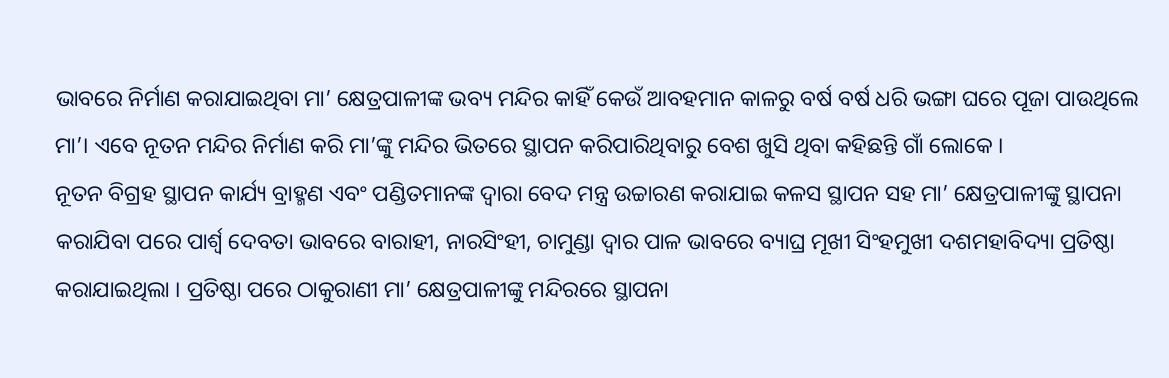ଭାବରେ ନିର୍ମାଣ କରାଯାଇଥିବା ମା’ କ୍ଷେତ୍ରପାଳୀଙ୍କ ଭବ୍ୟ ମନ୍ଦିର କାହିଁ କେଉଁ ଆବହମାନ କାଳରୁ ବର୍ଷ ବର୍ଷ ଧରି ଭଙ୍ଗା ଘରେ ପୂଜା ପାଉଥିଲେ ମା’। ଏବେ ନୂତନ ମନ୍ଦିର ନିର୍ମାଣ କରି ମା’ଙ୍କୁ ମନ୍ଦିର ଭିତରେ ସ୍ଥାପନ କରିପାରିଥିବାରୁ ବେଶ ଖୁସି ଥିବା କହିଛନ୍ତି ଗାଁ ଲୋକେ ।
ନୂତନ ବିଗ୍ରହ ସ୍ଥାପନ କାର୍ଯ୍ୟ ବ୍ରାହ୍ମଣ ଏବଂ ପଣ୍ଡିତମାନଙ୍କ ଦ୍ଵାରା ବେଦ ମନ୍ତ୍ର ଉଚ୍ଚାରଣ କରାଯାଇ କଳସ ସ୍ଥାପନ ସହ ମା’ କ୍ଷେତ୍ରପାଳୀଙ୍କୁ ସ୍ଥାପନା କରାଯିବା ପରେ ପାର୍ଶ୍ଵ ଦେବତା ଭାବରେ ବାରାହୀ, ନାରସିଂହୀ, ଚାମୁଣ୍ଡା ଦ୍ଵାର ପାଳ ଭାବରେ ବ୍ୟାଘ୍ର ମୂଖୀ ସିଂହମୁଖୀ ଦଶମହାବିଦ୍ୟା ପ୍ରତିଷ୍ଠା କରାଯାଇଥିଲା । ପ୍ରତିଷ୍ଠା ପରେ ଠାକୁରାଣୀ ମା’ କ୍ଷେତ୍ରପାଳୀଙ୍କୁ ମନ୍ଦିରରେ ସ୍ଥାପନା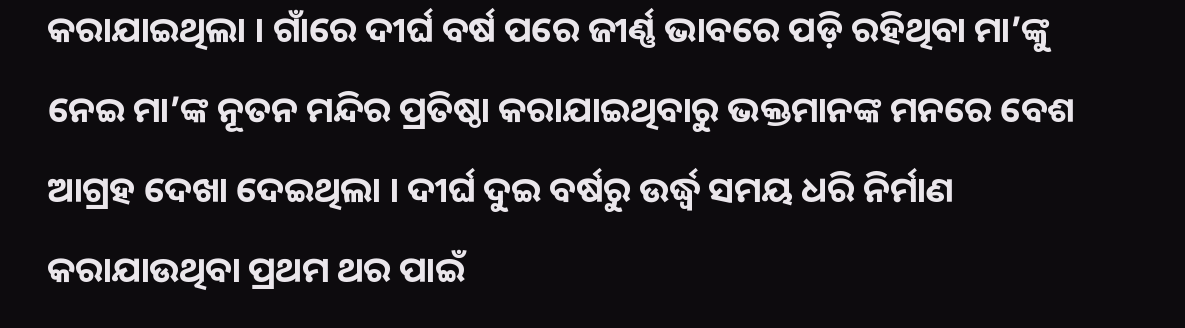କରାଯାଇଥିଲା । ଗାଁରେ ଦୀର୍ଘ ବର୍ଷ ପରେ ଜୀର୍ଣ୍ଣ ଭାବରେ ପଡ଼ି ରହିଥିବା ମା’ଙ୍କୁ ନେଇ ମା’ଙ୍କ ନୂତନ ମନ୍ଦିର ପ୍ରତିଷ୍ଠା କରାଯାଇଥିବାରୁ ଭକ୍ତମାନଙ୍କ ମନରେ ବେଶ ଆଗ୍ରହ ଦେଖା ଦେଇଥିଲା । ଦୀର୍ଘ ଦୁଇ ବର୍ଷରୁ ଉର୍ଦ୍ଧ୍ଵ ସମୟ ଧରି ନିର୍ମାଣ କରାଯାଉଥିବା ପ୍ରଥମ ଥର ପାଇଁ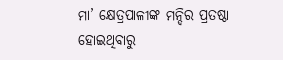ମା’ କ୍ଷେତ୍ରପାଳୀଙ୍କ ମନ୍ଦିର ପ୍ରତଷ୍ଠା ହୋଇଥିବାରୁ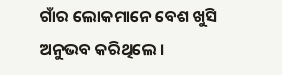ଗାଁର ଲୋକମାନେ ବେଶ ଖୁସି ଅନୁଭବ କରିଥିଲେ ।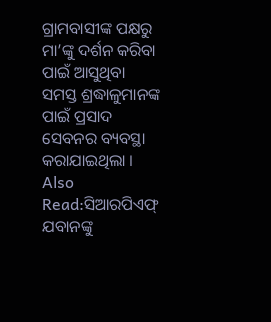ଗ୍ରାମବାସୀଙ୍କ ପକ୍ଷରୁ ମା’ଙ୍କୁ ଦର୍ଶନ କରିବା ପାଇଁ ଆସୁଥିବା ସମସ୍ତ ଶ୍ରଦ୍ଧାଳୁମାନଙ୍କ ପାଇଁ ପ୍ରସାଦ ସେବନର ବ୍ୟବସ୍ଥା କରାଯାଇଥିଲା ।
Also Read:ସିଆରପିଏଫ୍ ଯବାନଙ୍କୁ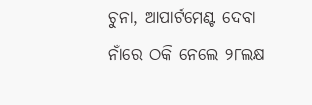ଚୁନା, ଆପାର୍ଟମେଣ୍ଟ ଦେବା ନାଁରେ ଠକି ନେଲେ ୨୮ଲକ୍ଷ